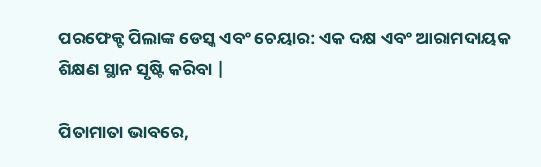ପରଫେକ୍ଟ ପିଲାଙ୍କ ଡେସ୍କ ଏବଂ ଚେୟାର: ଏକ ଦକ୍ଷ ଏବଂ ଆରାମଦାୟକ ଶିକ୍ଷଣ ସ୍ଥାନ ସୃଷ୍ଟି କରିବା |

ପିତାମାତା ଭାବରେ,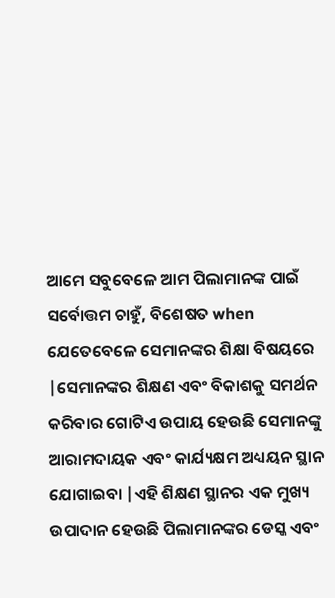ଆମେ ସବୁବେଳେ ଆମ ପିଲାମାନଙ୍କ ପାଇଁ ସର୍ବୋତ୍ତମ ଚାହୁଁ, ବିଶେଷତ when ଯେତେବେଳେ ସେମାନଙ୍କର ଶିକ୍ଷା ବିଷୟରେ |ସେମାନଙ୍କର ଶିକ୍ଷଣ ଏବଂ ବିକାଶକୁ ସମର୍ଥନ କରିବାର ଗୋଟିଏ ଉପାୟ ହେଉଛି ସେମାନଙ୍କୁ ଆରାମଦାୟକ ଏବଂ କାର୍ଯ୍ୟକ୍ଷମ ଅଧ୍ୟୟନ ସ୍ଥାନ ଯୋଗାଇବା |ଏହି ଶିକ୍ଷଣ ସ୍ଥାନର ଏକ ମୁଖ୍ୟ ଉପାଦାନ ହେଉଛି ପିଲାମାନଙ୍କର ଡେସ୍କ ଏବଂ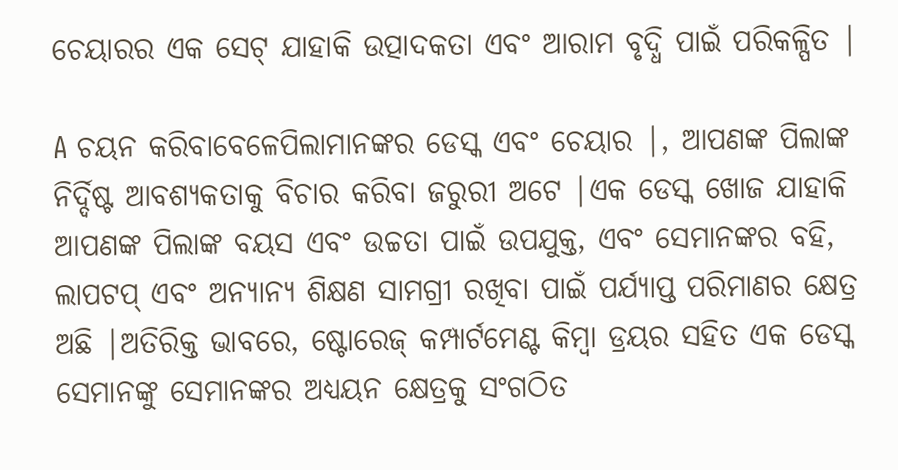ଚେୟାରର ଏକ ସେଟ୍ ଯାହାକି ଉତ୍ପାଦକତା ଏବଂ ଆରାମ ବୃଦ୍ଧି ପାଇଁ ପରିକଳ୍ପିତ |

A ଚୟନ କରିବାବେଳେପିଲାମାନଙ୍କର ଡେସ୍କ ଏବଂ ଚେୟାର |, ଆପଣଙ୍କ ପିଲାଙ୍କ ନିର୍ଦ୍ଦିଷ୍ଟ ଆବଶ୍ୟକତାକୁ ବିଚାର କରିବା ଜରୁରୀ ଅଟେ |ଏକ ଡେସ୍କ ଖୋଜ ଯାହାକି ଆପଣଙ୍କ ପିଲାଙ୍କ ବୟସ ଏବଂ ଉଚ୍ଚତା ପାଇଁ ଉପଯୁକ୍ତ, ଏବଂ ସେମାନଙ୍କର ବହି, ଲାପଟପ୍ ଏବଂ ଅନ୍ୟାନ୍ୟ ଶିକ୍ଷଣ ସାମଗ୍ରୀ ରଖିବା ପାଇଁ ପର୍ଯ୍ୟାପ୍ତ ପରିମାଣର କ୍ଷେତ୍ର ଅଛି |ଅତିରିକ୍ତ ଭାବରେ, ଷ୍ଟୋରେଜ୍ କମ୍ପାର୍ଟମେଣ୍ଟ କିମ୍ବା ଡ୍ରୟର ସହିତ ଏକ ଡେସ୍କ ସେମାନଙ୍କୁ ସେମାନଙ୍କର ଅଧ୍ୟୟନ କ୍ଷେତ୍ରକୁ ସଂଗଠିତ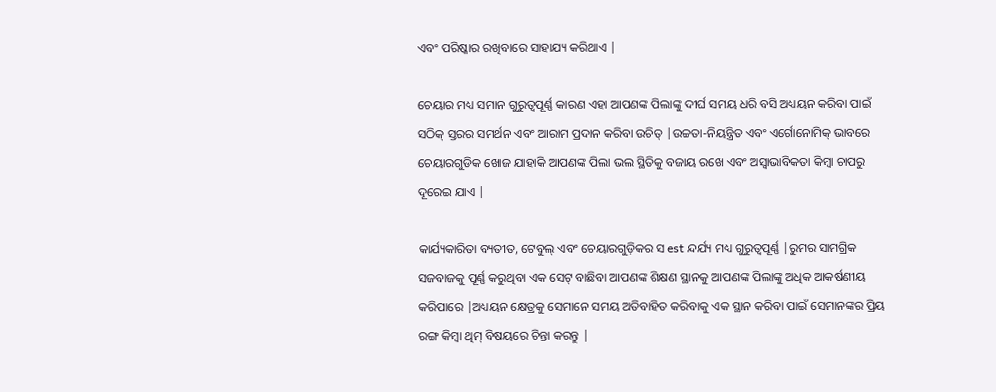ଏବଂ ପରିଷ୍କାର ରଖିବାରେ ସାହାଯ୍ୟ କରିଥାଏ |

ଚେୟାର ମଧ୍ୟ ସମାନ ଗୁରୁତ୍ୱପୂର୍ଣ୍ଣ କାରଣ ଏହା ଆପଣଙ୍କ ପିଲାଙ୍କୁ ଦୀର୍ଘ ସମୟ ଧରି ବସି ଅଧ୍ୟୟନ କରିବା ପାଇଁ ସଠିକ୍ ସ୍ତରର ସମର୍ଥନ ଏବଂ ଆରାମ ପ୍ରଦାନ କରିବା ଉଚିତ୍ |ଉଚ୍ଚତା-ନିୟନ୍ତ୍ରିତ ଏବଂ ଏର୍ଗୋନୋମିକ୍ ଭାବରେ ଚେୟାରଗୁଡିକ ଖୋଜ ଯାହାକି ଆପଣଙ୍କ ପିଲା ଭଲ ସ୍ଥିତିକୁ ବଜାୟ ରଖେ ଏବଂ ଅସ୍ୱାଭାବିକତା କିମ୍ବା ଚାପରୁ ଦୂରେଇ ଯାଏ |

କାର୍ଯ୍ୟକାରିତା ବ୍ୟତୀତ, ଟେବୁଲ୍ ଏବଂ ଚେୟାରଗୁଡ଼ିକର ସ est ନ୍ଦର୍ଯ୍ୟ ମଧ୍ୟ ଗୁରୁତ୍ୱପୂର୍ଣ୍ଣ |ରୁମର ସାମଗ୍ରିକ ସଜବାଜକୁ ପୂର୍ଣ୍ଣ କରୁଥିବା ଏକ ସେଟ୍ ବାଛିବା ଆପଣଙ୍କ ଶିକ୍ଷଣ ସ୍ଥାନକୁ ଆପଣଙ୍କ ପିଲାଙ୍କୁ ଅଧିକ ଆକର୍ଷଣୀୟ କରିପାରେ |ଅଧ୍ୟୟନ କ୍ଷେତ୍ରକୁ ସେମାନେ ସମୟ ଅତିବାହିତ କରିବାକୁ ଏକ ସ୍ଥାନ କରିବା ପାଇଁ ସେମାନଙ୍କର ପ୍ରିୟ ରଙ୍ଗ କିମ୍ବା ଥିମ୍ ବିଷୟରେ ଚିନ୍ତା କରନ୍ତୁ |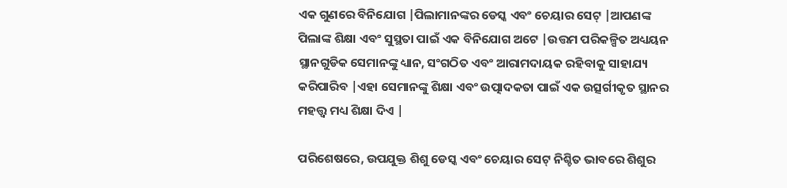ଏକ ଗୁଣରେ ବିନିଯୋଗ |ପିଲାମାନଙ୍କର ଡେସ୍କ ଏବଂ ଚେୟାର ସେଟ୍ |ଆପଣଙ୍କ ପିଲାଙ୍କ ଶିକ୍ଷା ଏବଂ ସୁସ୍ଥତା ପାଇଁ ଏକ ବିନିଯୋଗ ଅଟେ |ଉତ୍ତମ ପରିକଳ୍ପିତ ଅଧ୍ୟୟନ ସ୍ଥାନଗୁଡିକ ସେମାନଙ୍କୁ ଧ୍ୟାନ, ସଂଗଠିତ ଏବଂ ଆରାମଦାୟକ ରହିବାକୁ ସାହାଯ୍ୟ କରିପାରିବ |ଏହା ସେମାନଙ୍କୁ ଶିକ୍ଷା ଏବଂ ଉତ୍ପାଦକତା ପାଇଁ ଏକ ଉତ୍ସର୍ଗୀକୃତ ସ୍ଥାନର ମହତ୍ତ୍ୱ ମଧ୍ୟ ଶିକ୍ଷା ଦିଏ |

ପରିଶେଷରେ, ଉପଯୁକ୍ତ ଶିଶୁ ଡେସ୍କ ଏବଂ ଚେୟାର ସେଟ୍ ନିଶ୍ଚିତ ଭାବରେ ଶିଶୁର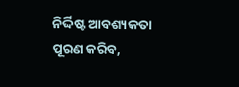ନିର୍ଦ୍ଦିଷ୍ଟ ଆବଶ୍ୟକତା ପୂରଣ କରିବ,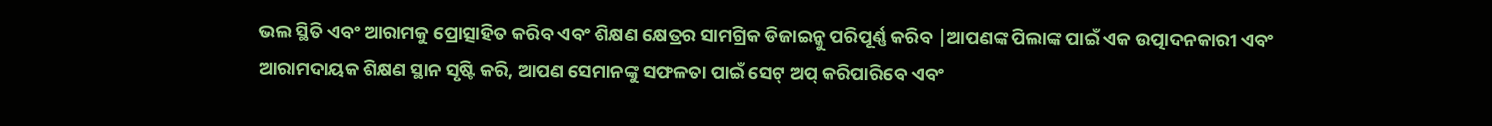ଭଲ ସ୍ଥିତି ଏବଂ ଆରାମକୁ ପ୍ରୋତ୍ସାହିତ କରିବ ଏବଂ ଶିକ୍ଷଣ କ୍ଷେତ୍ରର ସାମଗ୍ରିକ ଡିଜାଇନ୍କୁ ପରିପୂର୍ଣ୍ଣ କରିବ |ଆପଣଙ୍କ ପିଲାଙ୍କ ପାଇଁ ଏକ ଉତ୍ପାଦନକାରୀ ଏବଂ ଆରାମଦାୟକ ଶିକ୍ଷଣ ସ୍ଥାନ ସୃଷ୍ଟି କରି, ଆପଣ ସେମାନଙ୍କୁ ସଫଳତା ପାଇଁ ସେଟ୍ ଅପ୍ କରିପାରିବେ ଏବଂ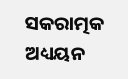ସକରାତ୍ମକ ଅଧ୍ୟୟନ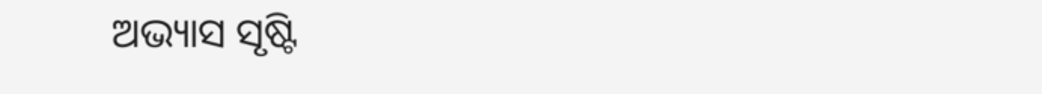ଅଭ୍ୟାସ ସୃଷ୍ଟି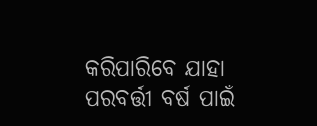କରିପାରିବେ ଯାହା ପରବର୍ତ୍ତୀ ବର୍ଷ ପାଇଁ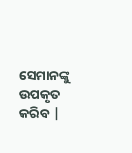ସେମାନଙ୍କୁ ଉପକୃତ କରିବ |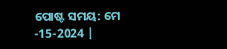ପୋଷ୍ଟ ସମୟ: ମେ -15-2024 |